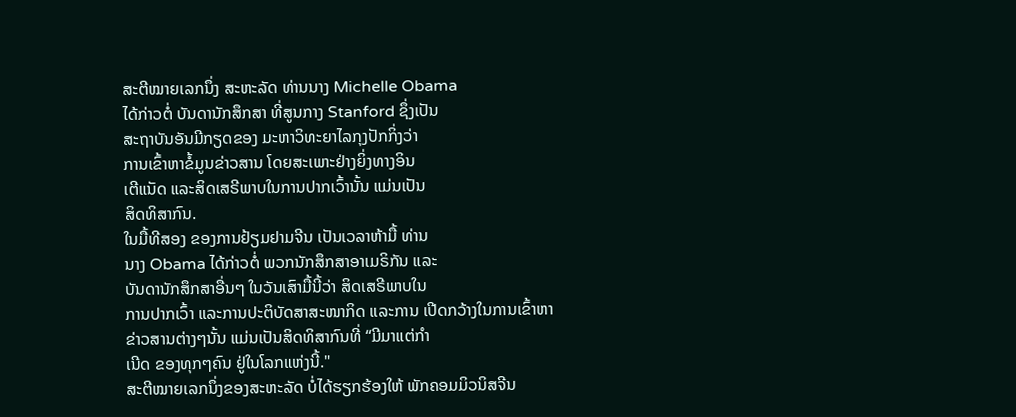ສະຕີໝາຍເລກນຶ່ງ ສະຫະລັດ ທ່ານນາງ Michelle Obama
ໄດ້ກ່າວຕໍ່ ບັນດານັກສຶກສາ ທີ່ສູນກາງ Stanford ຊຶ່ງເປັນ
ສະຖາບັນອັນມີກຽດຂອງ ມະຫາວິທະຍາໄລກຸງປັກກິ່ງວ່າ
ການເຂົ້າຫາຂໍ້ມູນຂ່າວສານ ໂດຍສະເພາະຢ່າງຍິ່ງທາງອິນ
ເຕີແນັດ ແລະສິດເສຣີພາບໃນການປາກເວົ້ານັ້ນ ແມ່ນເປັນ
ສິດທິສາກົນ.
ໃນມື້ທີສອງ ຂອງການຢ້ຽມຢາມຈີນ ເປັນເວລາຫ້າມື້ ທ່ານ
ນາງ Obama ໄດ້ກ່າວຕໍ່ ພວກນັກສຶກສາອາເມຣິກັນ ແລະ
ບັນດານັກສຶກສາອື່ນໆ ໃນວັນເສົາມື້ນີ້ວ່າ ສິດເສຣີພາບໃນ
ການປາກເວົ້າ ແລະການປະຕິບັດສາສະໜາກິດ ແລະການ ເປີດກວ້າງໃນການເຂົ້າຫາຂ່າວສານຕ່າງໆນັ້ນ ແມ່ນເປັນສິດທິສາກົນທີ່ “ມີມາແຕ່ກຳ
ເນີດ ຂອງທຸກໆຄົນ ຢູ່ໃນໂລກແຫ່ງນີ້."
ສະຕີໝາຍເລກນຶ່ງຂອງສະຫະລັດ ບໍ່ໄດ້ຮຽກຮ້ອງໃຫ້ ພັກຄອມມິວນິສຈີນ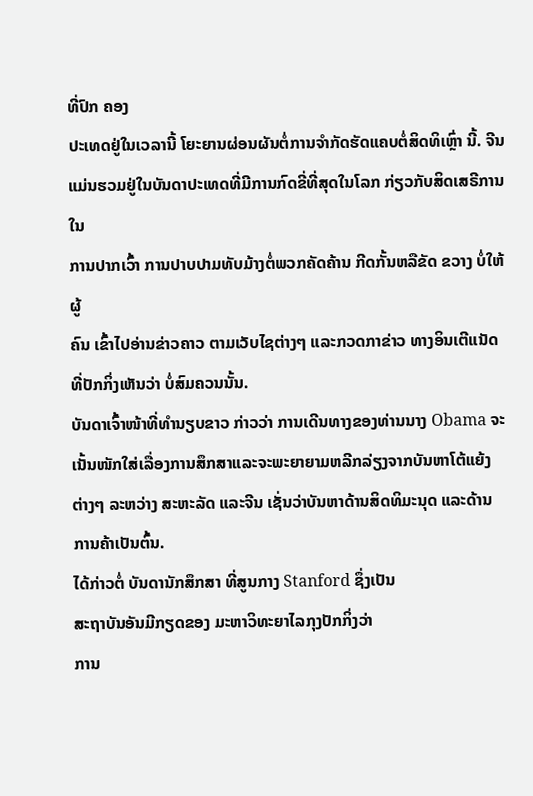ທີ່ປົກ ຄອງ
ປະເທດຢູ່ໃນເວລານີ້ ໂຍະຍານຜ່ອນຜັນຕໍ່ການຈຳກັດຮັດແຄບຕໍ່ສິດທິເຫຼົ່າ ນີ້. ຈີນ
ແມ່ນຮວມຢູ່ໃນບັນດາປະເທດທີ່ມີການກົດຂີ່ທີ່ສຸດໃນໂລກ ກ່ຽວກັບສິດເສຣີການ ໃນ
ການປາກເວົ້າ ການປາບປາມທັບມ້າງຕໍ່ພວກຄັດຄ້ານ ກີດກັ້ນຫລືຂັດ ຂວາງ ບໍ່ໃຫ້ຜູ້
ຄົນ ເຂົ້າໄປອ່ານຂ່າວຄາວ ຕາມເວັບໄຊຕ່າງໆ ແລະກວດກາຂ່າວ ທາງອິນເຕີແນັດ ທີ່ປັກກິ່ງເຫັນວ່າ ບໍ່ສົມຄວນນັ້ນ.
ບັນດາເຈົ້າໜ້າທີ່ທຳນຽບຂາວ ກ່າວວ່າ ການເດີນທາງຂອງທ່ານນາງ Obama ຈະ
ເນັ້ນໜັກໃສ່ເລື່ອງການສຶກສາແລະຈະພະຍາຍາມຫລີກລ່ຽງຈາກບັນຫາໂຕ້ແຍ້ງ
ຕ່າງໆ ລະຫວ່າງ ສະຫະລັດ ແລະຈີນ ເຊັ່ນວ່າບັນຫາດ້ານສິດທິມະນຸດ ແລະດ້ານ
ການຄ້າເປັນຕົ້ນ.
ໄດ້ກ່າວຕໍ່ ບັນດານັກສຶກສາ ທີ່ສູນກາງ Stanford ຊຶ່ງເປັນ
ສະຖາບັນອັນມີກຽດຂອງ ມະຫາວິທະຍາໄລກຸງປັກກິ່ງວ່າ
ການ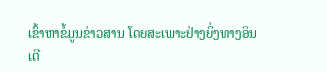ເຂົ້າຫາຂໍ້ມູນຂ່າວສານ ໂດຍສະເພາະຢ່າງຍິ່ງທາງອິນ
ເຕີ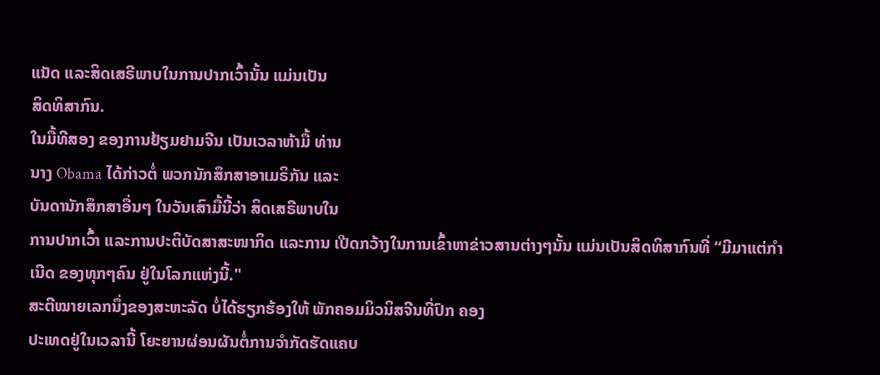ແນັດ ແລະສິດເສຣີພາບໃນການປາກເວົ້ານັ້ນ ແມ່ນເປັນ
ສິດທິສາກົນ.
ໃນມື້ທີສອງ ຂອງການຢ້ຽມຢາມຈີນ ເປັນເວລາຫ້າມື້ ທ່ານ
ນາງ Obama ໄດ້ກ່າວຕໍ່ ພວກນັກສຶກສາອາເມຣິກັນ ແລະ
ບັນດານັກສຶກສາອື່ນໆ ໃນວັນເສົາມື້ນີ້ວ່າ ສິດເສຣີພາບໃນ
ການປາກເວົ້າ ແລະການປະຕິບັດສາສະໜາກິດ ແລະການ ເປີດກວ້າງໃນການເຂົ້າຫາຂ່າວສານຕ່າງໆນັ້ນ ແມ່ນເປັນສິດທິສາກົນທີ່ “ມີມາແຕ່ກຳ
ເນີດ ຂອງທຸກໆຄົນ ຢູ່ໃນໂລກແຫ່ງນີ້."
ສະຕີໝາຍເລກນຶ່ງຂອງສະຫະລັດ ບໍ່ໄດ້ຮຽກຮ້ອງໃຫ້ ພັກຄອມມິວນິສຈີນທີ່ປົກ ຄອງ
ປະເທດຢູ່ໃນເວລານີ້ ໂຍະຍານຜ່ອນຜັນຕໍ່ການຈຳກັດຮັດແຄບ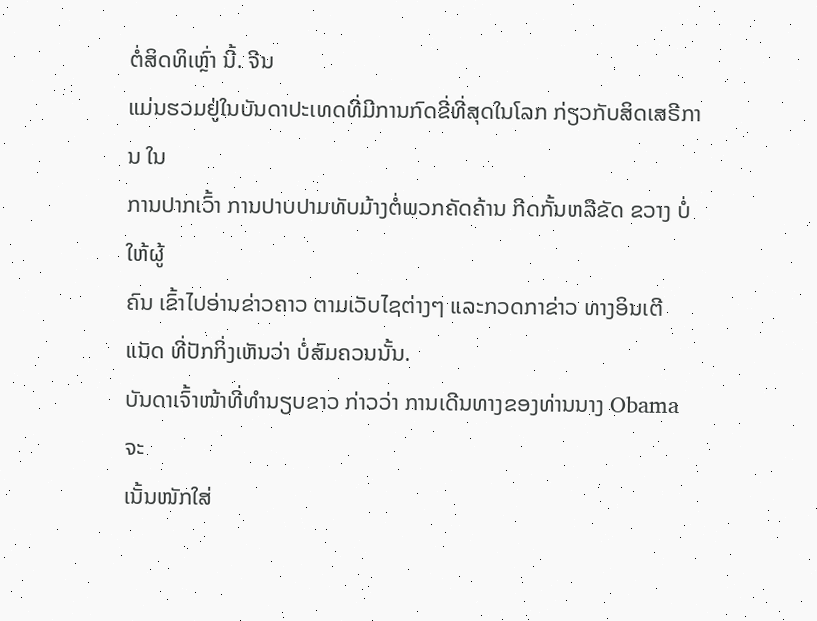ຕໍ່ສິດທິເຫຼົ່າ ນີ້. ຈີນ
ແມ່ນຮວມຢູ່ໃນບັນດາປະເທດທີ່ມີການກົດຂີ່ທີ່ສຸດໃນໂລກ ກ່ຽວກັບສິດເສຣີການ ໃນ
ການປາກເວົ້າ ການປາບປາມທັບມ້າງຕໍ່ພວກຄັດຄ້ານ ກີດກັ້ນຫລືຂັດ ຂວາງ ບໍ່ໃຫ້ຜູ້
ຄົນ ເຂົ້າໄປອ່ານຂ່າວຄາວ ຕາມເວັບໄຊຕ່າງໆ ແລະກວດກາຂ່າວ ທາງອິນເຕີແນັດ ທີ່ປັກກິ່ງເຫັນວ່າ ບໍ່ສົມຄວນນັ້ນ.
ບັນດາເຈົ້າໜ້າທີ່ທຳນຽບຂາວ ກ່າວວ່າ ການເດີນທາງຂອງທ່ານນາງ Obama ຈະ
ເນັ້ນໜັກໃສ່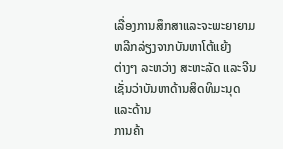ເລື່ອງການສຶກສາແລະຈະພະຍາຍາມຫລີກລ່ຽງຈາກບັນຫາໂຕ້ແຍ້ງ
ຕ່າງໆ ລະຫວ່າງ ສະຫະລັດ ແລະຈີນ ເຊັ່ນວ່າບັນຫາດ້ານສິດທິມະນຸດ ແລະດ້ານ
ການຄ້າ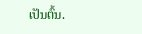ເປັນຕົ້ນ.